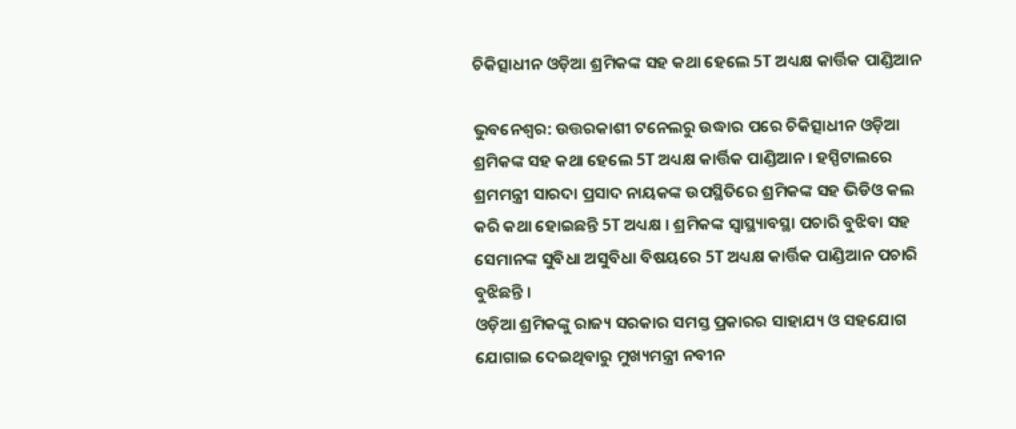ଚିକିତ୍ସାଧୀନ ଓଡ଼ିଆ ଶ୍ରମିକଙ୍କ ସହ କଥା ହେଲେ 5T ଅଧ୍ୟକ୍ଷ କାର୍ତ୍ତିକ ପାଣ୍ଡିଆନ

ଭୁବନେଶ୍ବର: ଉତ୍ତରକାଶୀ ଟନେଲରୁ ଉଦ୍ଧାର ପରେ ଚିକିତ୍ସାଧୀନ ଓଡ଼ିଆ ଶ୍ରମିକଙ୍କ ସହ କଥା ହେଲେ 5T ଅଧ୍ୟକ୍ଷ କାର୍ତ୍ତିକ ପାଣ୍ଡିଆନ । ହସ୍ପିଟାଲରେ ଶ୍ରମମନ୍ତ୍ରୀ ସାରଦା ପ୍ରସାଦ ନାୟକଙ୍କ ଉପସ୍ଥିତିରେ ଶ୍ରମିକଙ୍କ ସହ ଭିଡିଓ କଲ କରି କଥା ହୋଇଛନ୍ତି 5T ଅଧ୍ୟକ୍ଷ । ଶ୍ରମିକଙ୍କ ସ୍ଵାସ୍ଥ୍ୟାବସ୍ଥା ପଚାରି ବୁଝିବା ସହ ସେମାନଙ୍କ ସୁବିଧା ଅସୁବିଧା ବିଷୟରେ 5T ଅଧ୍ୟକ୍ଷ କାର୍ତ୍ତିକ ପାଣ୍ଡିଆନ ପଚାରି ବୁଝିଛନ୍ତି ।
ଓଡ଼ିଆ ଶ୍ରମିକଙ୍କୁ ରାଜ୍ୟ ସରକାର ସମସ୍ତ ପ୍ରକାରର ସାହାଯ୍ୟ ଓ ସହଯୋଗ ଯୋଗାଇ ଦେଇଥିବାରୁ ମୁଖ୍ୟମନ୍ତ୍ରୀ ନବୀନ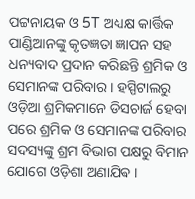ପଟ୍ଟନାୟକ ଓ 5T ଅଧ୍ୟକ୍ଷ କାର୍ତ୍ତିକ ପାଣ୍ଡିଆନଙ୍କୁ କୃତଜ୍ଞତା ଜ୍ଞାପନ ସହ ଧନ୍ୟବାଦ ପ୍ରଦାନ କରିଛନ୍ତି ଶ୍ରମିକ ଓ ସେମାନଙ୍କ ପରିବାର । ହସ୍ପିଟାଲରୁ ଓଡ଼ିଆ ଶ୍ରମିକମାନେ ଡିସଚାର୍ଜ ହେବା ପରେ ଶ୍ରମିକ ଓ ସେମାନଙ୍କ ପରିବାର ସଦସ୍ୟଙ୍କୁ ଶ୍ରମ ବିଭାଗ ପକ୍ଷରୁ ବିମାନ ଯୋଗେ ଓଡ଼ିଶା ଅଣାଯିଵ ।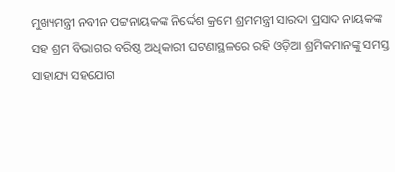ମୁଖ୍ୟମନ୍ତ୍ରୀ ନବୀନ ପଟ୍ଟନାୟକଙ୍କ ନିର୍ଦ୍ଦେଶ କ୍ରମେ ଶ୍ରମମନ୍ତ୍ରୀ ସାରଦା ପ୍ରସାଦ ନାୟକଙ୍କ ସହ ଶ୍ରମ ବିଭାଗର ବରିଷ୍ଠ ଅଧିକାରୀ ଘଟଣାସ୍ଥଳରେ ରହି ଓଡ଼ିଆ ଶ୍ରମିକମାନଙ୍କୁ ସମସ୍ତ ସାହାଯ୍ୟ ସହଯୋଗ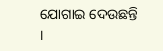ଯୋଗାଇ ଦେଉଛନ୍ତି ।